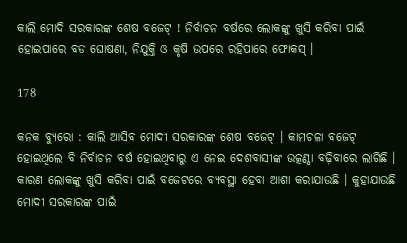କାଲି ମୋଦି ସରକାରଙ୍କ ଶେଷ ବଜେଟ୍ ! ନିର୍ବାଚନ ବର୍ଷରେ ଲୋକଙ୍କୁ ଖୁସି କରିବା ପାଇଁ ହୋଇପାରେ ବଡ ଘୋଷଣା, ନିଯୁକ୍ତି ଓ କୃଷି ଉପରେ ରହିପାରେ ଫୋକସ୍ ।

178

କନକ ବ୍ୟୁରୋ : କାଲି ଆସିବ ମୋଦୀ ସରକାରଙ୍କ ଶେଷ ବଜେଟ୍ । କାମଚଳା ବଜେଟ୍ ହୋଇଥିଲେ ବି ନିର୍ବାଚନ ବର୍ଷ ହୋଇଥିବାରୁ ଏ ନେଇ ଦେଶବାସୀଙ୍କ ଉତ୍କଣ୍ଠା ବଢ଼ିବାରେ ଲାଗିଛି । କାରଣ ଲୋକଙ୍କୁ ଖୁସି କରିବା ପାଇଁ ବଜେଟରେ ବ୍ୟବସ୍ଥା ହେବା ଆଶା କରାଯାଉଛି । କୁହାଯାଉଛି ମୋଦୀ ସରକାରଙ୍କ ପାଇଁ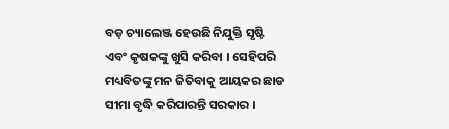ବଡ଼ ଚ୍ୟାଲେଞ୍ଜ ହେଉଛି ନିଯୁକ୍ତି ସୃଷ୍ଟି ଏବଂ କୃଷକଙ୍କୁ ଖୁସି କରିବା । ସେହିପରି ମଧ୍ୟବିତଙ୍କୁ ମନ ଜିତିବାକୁ ଆୟକର ଛାଡ ସୀମା ବୃଦ୍ଧି କରିପାରନ୍ତି ସରକାର ।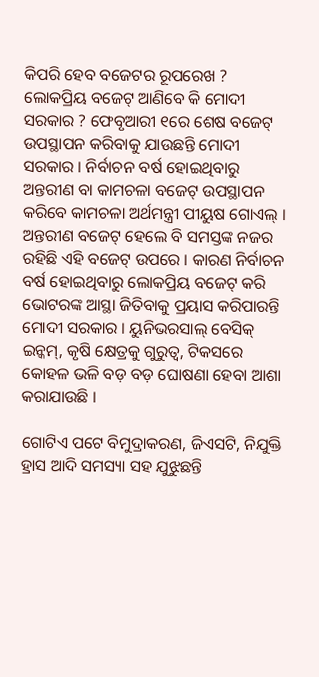କିପରି ହେବ ବଜେଟର ରୂପରେଖ ? ଲୋକପ୍ରିୟ ବଜେଟ୍ ଆଣିବେ କି ମୋଦୀ ସରକାର ? ଫେବୃଆରୀ ୧ରେ ଶେଷ ବଜେଟ୍ ଉପସ୍ଥାପନ କରିବାକୁ ଯାଉଛନ୍ତି ମୋଦୀ ସରକାର । ନିର୍ବାଚନ ବର୍ଷ ହୋଇଥିବାରୁ ଅନ୍ତରୀଣ ବା କାମଚଳା ବଜେଟ୍ ଉପସ୍ଥାପନ କରିବେ କାମଚଳା ଅର୍ଥମନ୍ତ୍ରୀ ପୀୟୁଷ ଗୋଏଲ୍ । ଅନ୍ତରୀଣ ବଜେଟ୍ ହେଲେ ବି ସମସ୍ତଙ୍କ ନଜର ରହିଛି ଏହି ବଜେଟ୍ ଉପରେ । କାରଣ ନିର୍ବାଚନ ବର୍ଷ ହୋଇଥିବାରୁ ଲୋକପ୍ରିୟ ବଜେଟ୍ କରି ଭୋଟରଙ୍କ ଆସ୍ଥା ଜିତିବାକୁ ପ୍ରୟାସ କରିପାରନ୍ତି ମୋଦୀ ସରକାର । ୟୁନିଭରସାଲ୍ ବେସିକ୍ ଇନ୍କମ୍, କୃଷି କ୍ଷେତ୍ରକୁ ଗୁରୁତ୍ୱ, ଟିକସରେ କୋହଳ ଭଳି ବଡ଼ ବଡ଼ ଘୋଷଣା ହେବା ଆଶା କରାଯାଉଛି ।

ଗୋଟିଏ ପଟେ ବିମୁଦ୍ରାକରଣ, ଜିଏସଟି, ନିଯୁକ୍ତି ହ୍ରାସ ଆଦି ସମସ୍ୟା ସହ ଯୁଝୁଛନ୍ତି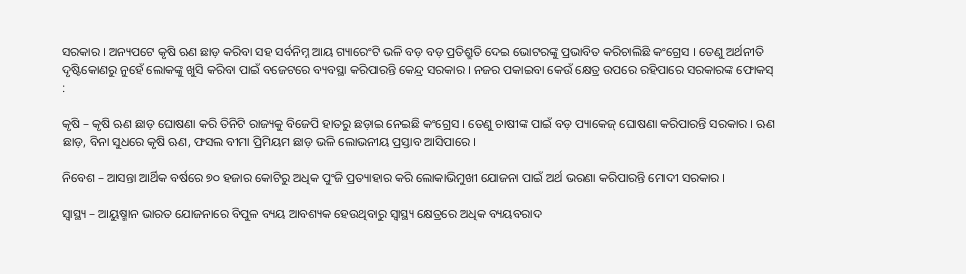ସରକାର । ଅନ୍ୟପଟେ କୃଷି ଋଣ ଛାଡ଼ କରିବା ସହ ସର୍ବନିମ୍ନ ଆୟ ଗ୍ୟାରେଂଟି ଭଳି ବଡ଼ ବଡ଼ ପ୍ରତିଶ୍ରୁତି ଦେଇ ଭୋଟରଙ୍କୁ ପ୍ରଭାବିତ କରିଚାଲିଛି କଂଗ୍ରେସ । ତେଣୁ ଅର୍ଥନୀତି ଦୃଷ୍ଟିକୋଣରୁ ନୁହେଁ ଲୋକଙ୍କୁ ଖୁସି କରିବା ପାଇଁ ବଜେଟରେ ବ୍ୟବସ୍ଥା କରିପାରନ୍ତି କେନ୍ଦ୍ର ସରକାର । ନଜର ପକାଇବା କେଉଁ କ୍ଷେତ୍ର ଉପରେ ରହିପାରେ ସରକାରଙ୍କ ଫୋକସ୍ :

କୃଷି – କୃଷି ଋଣ ଛାଡ଼ ଘୋଷଣା କରି ତିନିଟି ରାଜ୍ୟକୁ ବିଜେପି ହାତରୁ ଛଡ଼ାଇ ନେଇଛି କଂଗ୍ରେସ । ତେଣୁ ଚାଷୀଙ୍କ ପାଇଁ ବଡ଼ ପ୍ୟାକେଜ୍ ଘୋଷଣା କରିପାରନ୍ତି ସରକାର । ଋଣ ଛାଡ଼, ବିନା ସୁଧରେ କୃଷି ଋଣ, ଫସଲ ବୀମା ପ୍ରିମିୟମ ଛାଡ଼ ଭଳି ଲୋଭନୀୟ ପ୍ରସ୍ତାବ ଆସିପାରେ ।

ନିବେଶ – ଆସନ୍ତା ଆର୍ଥିକ ବର୍ଷରେ ୭୦ ହଜାର କୋଟିରୁ ଅଧିକ ପୁଂଜି ପ୍ରତ୍ୟାହାର କରି ଲୋକାଭିମୁଖୀ ଯୋଜନା ପାଇଁ ଅର୍ଥ ଭରଣା କରିପାରନ୍ତି ମୋଦୀ ସରକାର ।

ସ୍ୱାସ୍ଥ୍ୟ – ଆୟୁଷ୍ମାନ ଭାରତ ଯୋଜନାରେ ବିପୁଳ ବ୍ୟୟ ଆବଶ୍ୟକ ହେଉଥିବାରୁ ସ୍ୱାସ୍ଥ୍ୟ କ୍ଷେତ୍ରରେ ଅଧିକ ବ୍ୟୟବରାଦ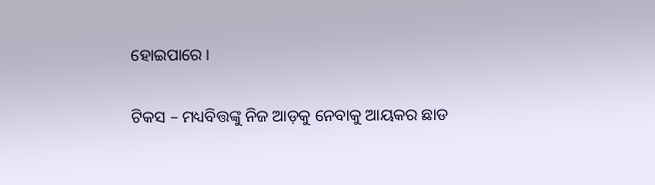ହୋଇପାରେ ।

ଟିକସ – ମଧ୍ୟବିତ୍ତଙ୍କୁ ନିଜ ଆଡ଼କୁ ନେବାକୁ ଆୟକର ଛାଡ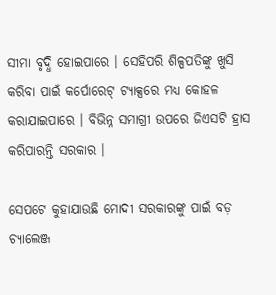ସୀମା ବୃଦ୍ଧି ହୋଇପାରେ । ସେହିପରି ଶିଳ୍ପପତିଙ୍କୁ ଖୁସି କରିବା ପାଇଁ କର୍ପୋରେଟ୍ ଟ୍ୟାକ୍ସରେ ମଧ୍ୟ କୋହଳ କରାଯାଇପାରେ । ବିଭିନ୍ନ ସମାଗ୍ରୀ ଉପରେ ଜିଏସଟି ହ୍ରାସ କରିପାରନ୍ତି ସରକାର ।

ସେପଟେ କୁହାଯାଉଛି ମୋଦୀ ସରକାରଙ୍କୁ ପାଇଁ ବଡ଼ ଚ୍ୟାଲେଞ୍ଜ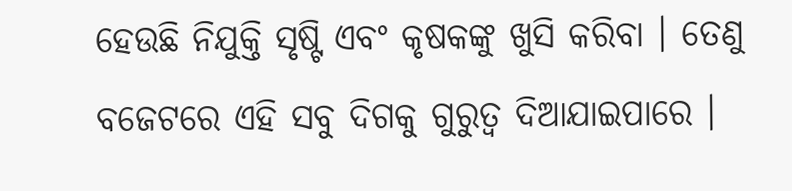ହେଉଛି ନିଯୁକ୍ତି ସୃଷ୍ଟି ଏବଂ କୃଷକଙ୍କୁ ଖୁସି କରିବା । ତେଣୁ ବଜେଟରେ ଏହି ସବୁ ଦିଗକୁ ଗୁରୁତ୍ୱ ଦିଆଯାଇପାରେ ।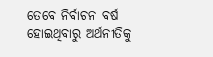ତେବେ ନିର୍ବାଚନ ବର୍ଷ ହୋଇଥିବାରୁ ଅର୍ଥନୀତିକୁ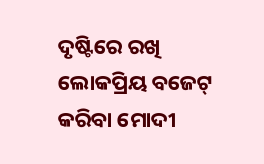ଦୃଷ୍ଟିରେ ରଖି ଲୋକପ୍ରିୟ ବଜେଟ୍ କରିବା ମୋଦୀ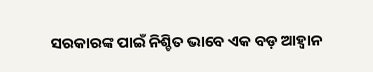ସରକାରଙ୍କ ପାଇଁ ନିଶ୍ଚିତ ଭାବେ ଏକ ବଡ଼ ଆହ୍ୱାନ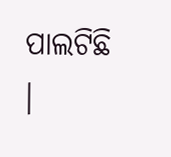ପାଲଟିଛି ।